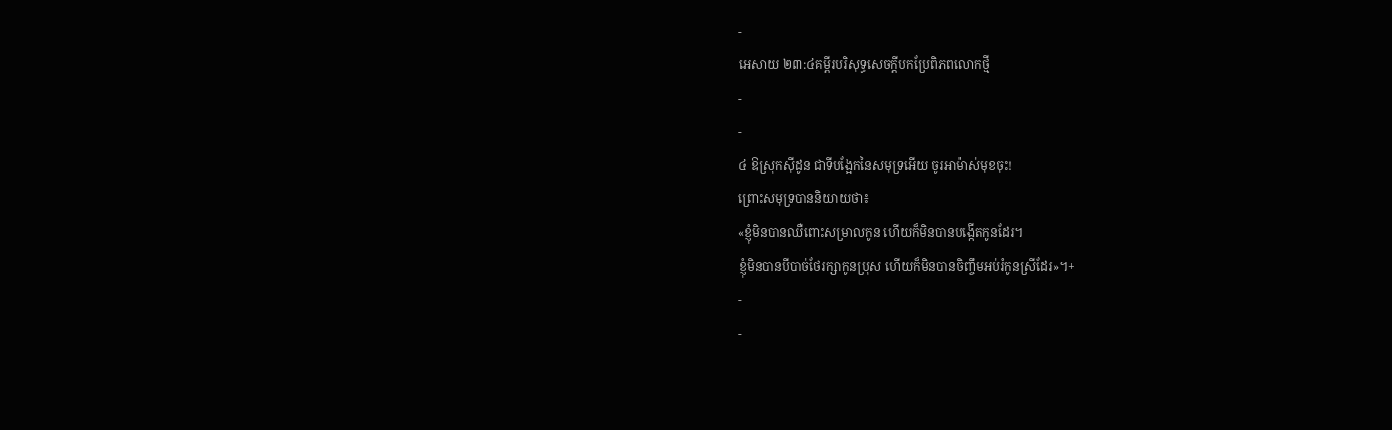-
អេសាយ ២៣:៤គម្ពីរបរិសុទ្ធសេចក្ដីបកប្រែពិភពលោកថ្មី
-
-
៤ ឱស្រុកស៊ីដូន ជាទីបង្អែកនៃសមុទ្រអើយ ចូរអាម៉ាស់មុខចុះ!
ព្រោះសមុទ្របាននិយាយថា៖
«ខ្ញុំមិនបានឈឺពោះសម្រាលកូន ហើយក៏មិនបានបង្កើតកូនដែរ។
ខ្ញុំមិនបានបីបាច់ថែរក្សាកូនប្រុស ហើយក៏មិនបានចិញ្ចឹមអប់រំកូនស្រីដែរ»។+
-
-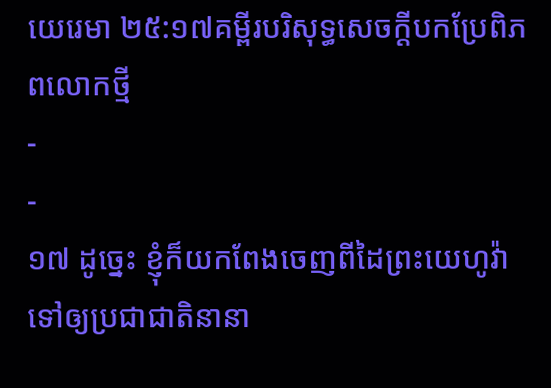យេរេមា ២៥:១៧គម្ពីរបរិសុទ្ធសេចក្ដីបកប្រែពិភពលោកថ្មី
-
-
១៧ ដូច្នេះ ខ្ញុំក៏យកពែងចេញពីដៃព្រះយេហូវ៉ា ទៅឲ្យប្រជាជាតិនានា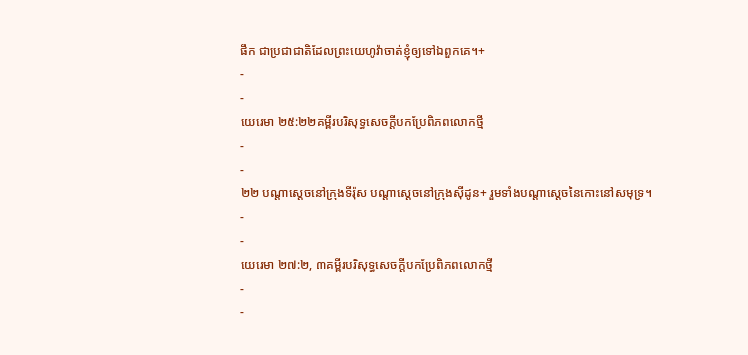ផឹក ជាប្រជាជាតិដែលព្រះយេហូវ៉ាចាត់ខ្ញុំឲ្យទៅឯពួកគេ។+
-
-
យេរេមា ២៥:២២គម្ពីរបរិសុទ្ធសេចក្ដីបកប្រែពិភពលោកថ្មី
-
-
២២ បណ្ដាស្ដេចនៅក្រុងទីរ៉ុស បណ្ដាស្ដេចនៅក្រុងស៊ីដូន+ រួមទាំងបណ្ដាស្ដេចនៃកោះនៅសមុទ្រ។
-
-
យេរេមា ២៧:២, ៣គម្ពីរបរិសុទ្ធសេចក្ដីបកប្រែពិភពលោកថ្មី
-
-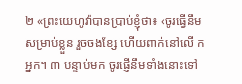២ «ព្រះយេហូវ៉ាបានប្រាប់ខ្ញុំថា៖ ‹ចូរធ្វើនឹមសម្រាប់ខ្លួន រួចចងខ្សែ ហើយពាក់នៅលើ កអ្នក។ ៣ បន្ទាប់មក ចូរផ្ញើនឹមទាំងនោះទៅ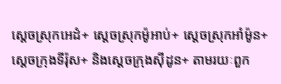ស្ដេចស្រុកអេដំ+ ស្ដេចស្រុកម៉ូអាប់+ ស្ដេចស្រុកអាំម៉ូន+ ស្ដេចក្រុងទីរ៉ុស+ និងស្ដេចក្រុងស៊ីដូន+ តាមរយៈពួក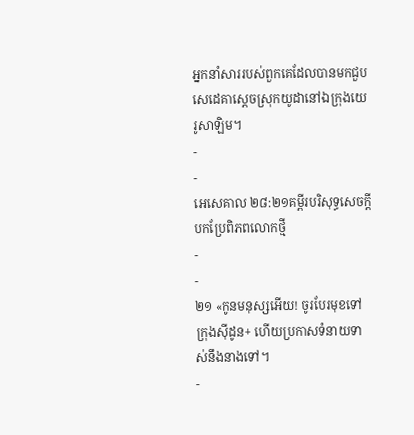អ្នកនាំសាររបស់ពួកគេដែលបានមកជួបសេដេគាស្ដេចស្រុកយូដានៅឯក្រុងយេរូសាឡិម។
-
-
អេសេគាល ២៨:២១គម្ពីរបរិសុទ្ធសេចក្ដីបកប្រែពិភពលោកថ្មី
-
-
២១ «កូនមនុស្សអើយ! ចូរបែរមុខទៅក្រុងស៊ីដូន+ ហើយប្រកាសទំនាយទាស់នឹងនាងទៅ។
-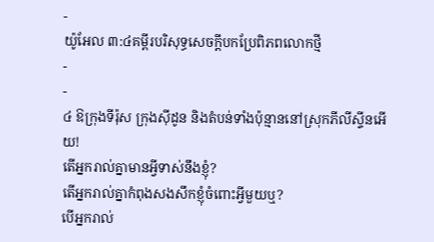-
យ៉ូអែល ៣:៤គម្ពីរបរិសុទ្ធសេចក្ដីបកប្រែពិភពលោកថ្មី
-
-
៤ ឱក្រុងទីរ៉ុស ក្រុងស៊ីដូន និងតំបន់ទាំងប៉ុន្មាននៅស្រុកភីលីស្ទីនអើយ!
តើអ្នករាល់គ្នាមានអ្វីទាស់នឹងខ្ញុំ?
តើអ្នករាល់គ្នាកំពុងសងសឹកខ្ញុំចំពោះអ្វីមួយឬ?
បើអ្នករាល់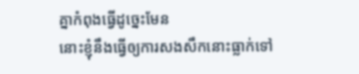គ្នាកំពុងធ្វើដូច្នេះមែន
នោះខ្ញុំនឹងធ្វើឲ្យការសងសឹកនោះធ្លាក់ទៅ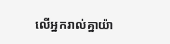លើអ្នករាល់គ្នាយ៉ា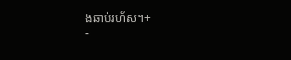ងឆាប់រហ័ស។+
-